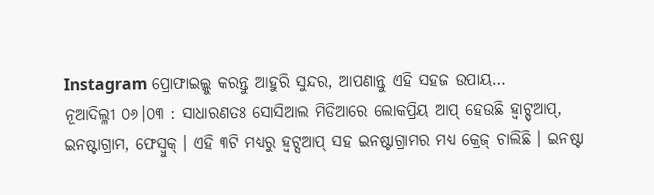Instagram ପ୍ରୋଫାଇଲ୍କୁ କରନ୍ତୁ ଆହୁରି ସୁନ୍ଦର, ଆପଣାନ୍ତୁ ଏହି ସହଜ ଉପାୟ…
ନୂଆଦିଲ୍ଳୀ ୦୬।୦୩ : ସାଧାରଣତଃ ସୋସିଆଲ ମିଡିଆରେ ଲୋକପ୍ରିୟ ଆପ୍ ହେଉଛି ହ୍ବାଟ୍ସ୍ଆପ୍, ଇନଷ୍ଟାଗ୍ରାମ, ଫେସ୍ବୁକ୍ । ଏହି ୩ଟି ମଧ୍ୟରୁ ହ୍ବଟ୍ସଆପ୍ ସହ ଇନଷ୍ଟାଗ୍ରାମର ମଧ୍ୟ କ୍ରେଜ୍ ଚାଲିଛି । ଇନଷ୍ଟା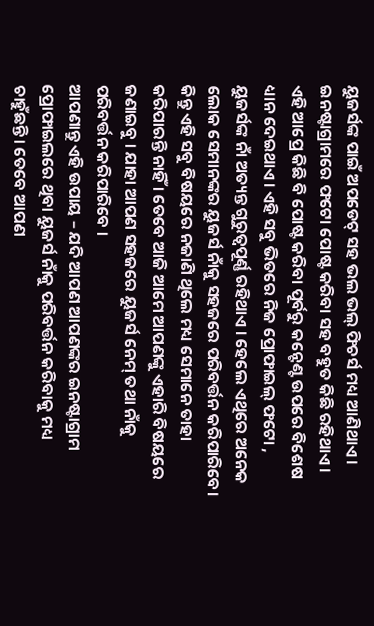ୟୁଜର୍ସଙ୍କ ପାଇଁ ଅପଡେଟ୍ ସହ ଭଲ ଭଲ୍ ଫିଚର୍ସ ମଧ୍ୟ ଆଣିଥାଏ । ଇନଷ୍ଟାଗ୍ରାମରେ ଫଟୋ ପୋଷ୍ଟ କରିବା ସହ ବହୁତ କିଛି ରହିଥାଏ । ଏହି ଆପ୍ରେ କିଛି ବି ପୋଷ୍ଟ କରିବା ପୂର୍ବରୁ କନ୍ଟେଣ୍ଟ ଉପରେ ବିଶେଷ ଧ୍ୟାନ ଦେଇଥାଏ। ଏହି ସବୁ ଭିତରେ ନିଜ ପ୍ରୋଫାଇଲ୍ ଫଟୋ , ୟୁଜର୍ସଙ୍କ ନାଁ ଅତ୍ୟନ୍ତ ଗୁରୁତ୍ୱପୂର୍ଣ୍ଣ ରହିଥାଏ । ହେଲେ ଏଥିରେ ଅନେକ ଲୋକ ସେମାନଙ୍କର ୟୁଜର୍ସ ନାଁକୁ ସହଜରେ ପରିବର୍ତ୍ତନ କରିପାରିବେ। କିନ୍ତୁ ଏହି ସବୁ ବିଷୟରେ ନଜାଣି ଥିଲେ ମଧ୍ୟ ସେମାନେ ତାହା କରିପାରନ୍ତି ନାହିଁ । ତେବେ ଆଜି ଆମେ ଆପଣଙ୍କୁ ଏହାରି ବିଷୟରେ ଜଣାଇବୁ । ଯାହା ଆପଣ ସହଜରେ ୟୁଜର୍ସ ନେମ୍ ତଥା ନାଁକୁ ପରିବର୍ତ୍ତନ କରିପାରିବେ ।
ଆପଣାନ୍ତୁ ଏହି ଉପାୟ – ଯଦି ଆପଣ ଆପଣଙ୍କର ଇନଷ୍ଟାଗ୍ରାମ ପ୍ରୋଫାଇଲରେ ଥିବା ୟୁଜର୍ସ ନାଁକୁ ପରିବର୍ତ୍ତନ କରିବାକୁ ମଧ୍ୟ ଚାହୁଁଛନ୍ତି। ତେବେ ଆପଣ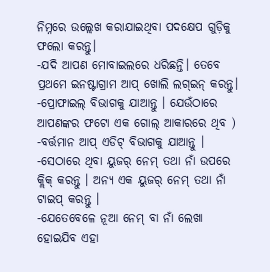ନିମ୍ନରେ ଉଲ୍ଲେଖ କରାଯାଇଥିବା ପଦକ୍ଷେପ ଗୁଡ଼ିକୁ ଫଲୋ କରନ୍ତୁ।
-ଯଦି ଆପଣ ମୋବାଇଲରେ ଧରିଛନ୍ତି। ତେବେ ପ୍ରଥମେ ଇନଷ୍ଟାଗ୍ରାମ ଆପ୍ ଖୋଲି ଲଗ୍ଇନ୍ କରନ୍ତୁ।
-ପ୍ରୋଫାଇଲ୍ ବିଭାଗକୁ ଯାଆନ୍ତୁ । ଯେଉଁଠାରେ ଆପଣଙ୍କର ଫଟୋ ଏକ ଗୋଲ୍ ଆକାରରେ ଥିବ )
-ବର୍ତ୍ତମାନ ଆପ୍ ଏଡିଟ୍ ବିଭାଗକୁ ଯାଆନ୍ତୁ ।
-ସେଠାରେ ଥିବା ୟୁଜର୍ ନେମ୍ ତଥା ନାଁ ଉପରେ କ୍ଲିକ୍ କରନ୍ତୁ । ଅନ୍ୟ ଏକ ୟୁଜର୍ ନେମ୍ ତଥା ନାଁ ଟାଇପ୍ କରନ୍ତୁ ।
-ଯେତେବେଳେ ନୂଆ ନେମ୍ ବା ନାଁ ଲେଖା ହୋଇଯିବ ଏହା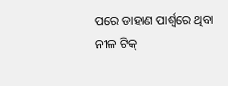ପରେ ଡାହାଣ ପାର୍ଶ୍ୱରେ ଥିବା ନୀଳ ଟିକ୍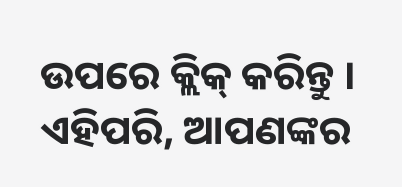ଉପରେ କ୍ଲିକ୍ କରିନ୍ତୁ । ଏହିପରି, ଆପଣଙ୍କର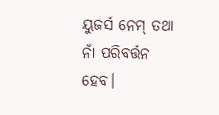ୟୁଜର୍ସ ନେମ୍ ତଥା ନାଁ ପରିବର୍ତ୍ତନ ହେବ।